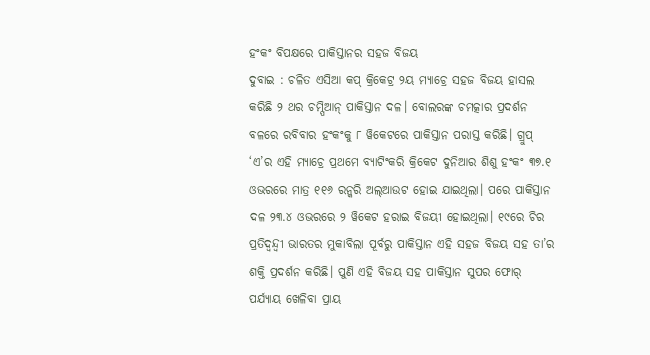ହଂକଂ ବିପକ୍ଷରେ ପାକିସ୍ତାନର ସହଜ ବିଜୟ
ଦୁବାଇ : ଚଳିତ ଏସିଆ କପ୍ କ୍ରିକେଟ୍ର ୨ୟ ମ୍ୟାଚ୍ରେ ସହଜ ବିଜୟ ହାସଲ କରିଛି ୨ ଥର ଚମ୍ପିଆନ୍ ପାକିସ୍ତାନ ଦଳ। ବୋଲରଙ୍କ ଚମତ୍କାର ପ୍ରଦର୍ଶନ ବଳରେ ରବିବାର ହଂକଂକୁ ୮ ୱିକେଟରେ ପାକିସ୍ତାନ ପରାସ୍ତ କରିଛି। ଗ୍ରୁପ୍ ‘ଏ’ର ଏହି ମ୍ୟାଚ୍ରେ ପ୍ରଥମେ ବ୍ୟାଟିଂକରି କ୍ରିକେଟ ଦୁନିଆର ଶିଶୁ ହଂକଂ ୩୭.୧ ଓଭରରେ ମାତ୍ର ୧୧୬ ରନ୍କରି ଅଲ୍ଆଉଟ ହୋଇ ଯାଇଥିଲା। ପରେ ପାକିସ୍ତାନ ଦଳ ୨୩.୪ ଓଭରରେ ୨ ୱିକେଟ ହରାଇ ବିଜୟୀ ହୋଇଥିଲା। ୧୯ରେ ଚିର ପ୍ରତିଦ୍ୱନ୍ଦ୍ୱୀ ଭାରତର ମୁକାବିଲା ପୂର୍ବରୁ ପାକିସ୍ତାନ ଏହି ସହଜ ବିଜୟ ସହ ତା’ର ଶକ୍ତି ପ୍ରଦର୍ଶନ କରିଛି। ପୁଣି ଏହି ବିଜୟ ସହ ପାକିସ୍ତାନ ସୁପର ଫୋର୍ ପର୍ଯ୍ୟାୟ ଖେଳିବା ପ୍ରାୟ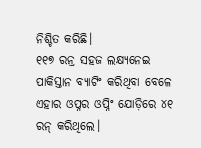ନିଶ୍ଚିତ କରିଛି।
୧୧୭ ରନ୍ର ସହଜ ଲକ୍ଷ୍ୟନେଇ ପାକିସ୍ତାନ ବ୍ୟାଟିଂ କରିଥିବା ବେଳେ ଏହାର ଓପ୍ନର ଓପ୍ନିଂ ଯୋଡ଼ିରେ ୪୧ ରନ୍ କରିଥିଲେ।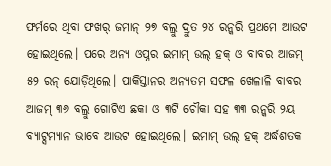ଫର୍ମରେ ଥିବା ଫଖର୍ ଜମାନ୍ ୨୭ ବଲ୍ରୁ ଦ୍ରୁତ ୨୪ ରନ୍କରି ପ୍ରଥମେ ଆଉଟ ହୋଇଥିଲେ। ପରେ ଅନ୍ୟ ଓପ୍ନର ଇମାମ୍ ଉଲ୍ ହକ୍ ଓ ବାବର ଆଜମ୍ ୫୨ ରନ୍ ଯୋଡ଼ିଥିଲେ। ପାକିସ୍ତାନର ଅନ୍ୟତମ ସଫଳ ଖେଳାଳି ବାବର ଆଜମ୍ ୩୬ ବଲ୍ରୁ ଗୋଟିଏ ଛକା ଓ ୩ଟି ଚୌକା ସହ ୩୩ ରନ୍କରି ୨ୟ ବ୍ୟାଟ୍ସମ୍ୟାନ ଭାବେ ଆଉଟ ହୋଇଥିଲେ। ଇମାମ୍ ଉଲ୍ ହକ୍ ଅର୍ଦ୍ଧଶତକ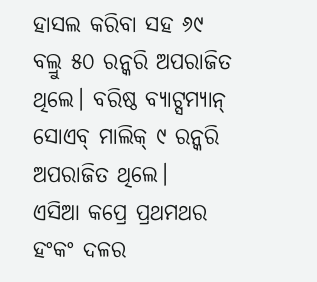ହାସଲ କରିବା ସହ ୬୯ ବଲ୍ରୁ ୫୦ ରନ୍କରି ଅପରାଜିତ ଥିଲେ। ବରିଷ୍ଠ ବ୍ୟାଟ୍ସମ୍ୟାନ୍ ସୋଏବ୍ ମାଲିକ୍ ୯ ରନ୍କରି ଅପରାଜିତ ଥିଲେ।
ଏସିଆ କପ୍ରେ ପ୍ରଥମଥର ହଂକଂ ଦଳର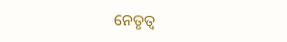ନେତୃତ୍ୱ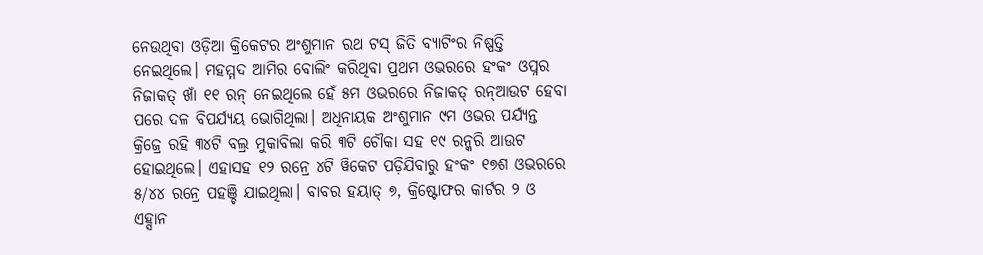ନେଉଥିବା ଓଡ଼ିଆ କ୍ରିକେଟର ଅଂଶୁମାନ ରଥ ଟସ୍ ଜିତି ବ୍ୟାଟିଂର ନିଷ୍ପତ୍ତି ନେଇଥିଲେ। ମହମ୍ମଦ ଆମିର ବୋଲିଂ କରିଥିବା ପ୍ରଥମ ଓଭରରେ ହଂକଂ ଓପ୍ନର ନିଜାକତ୍ ଖାଁ ୧୧ ରନ୍ ନେଇଥିଲେ ହେଁ ୫ମ ଓଭରରେ ନିଜାକତ୍ ରନ୍ଆଉଟ ହେବା ପରେ ଦଳ ବିପର୍ଯ୍ୟୟ ଭୋଗିଥିଲା। ଅଧିନାୟକ ଅଂଶୁମାନ ୯ମ ଓଭର ପର୍ଯ୍ୟନ୍ତ କ୍ରିଜ୍ରେ ରହି ୩୪ଟି ବଲ୍ର ମୁକାବିଲା କରି ୩ଟି ଚୌକା ସହ ୧୯ ରନ୍କରି ଆଉଟ ହୋଇଥିଲେ। ଏହାସହ ୧୨ ରନ୍ରେ ୪ଟି ୱିକେଟ ପଡ଼ିଯିବାରୁ ହଂକଂ ୧୭ଶ ଓଭରରେ ୫/୪୪ ରନ୍ରେ ପହଞ୍ଚି ଯାଇଥିଲା। ବାବର ହୟାତ୍ ୭, କ୍ରିଷ୍ଟୋଫର କାର୍ଟର ୨ ଓ ଏହ୍ସାନ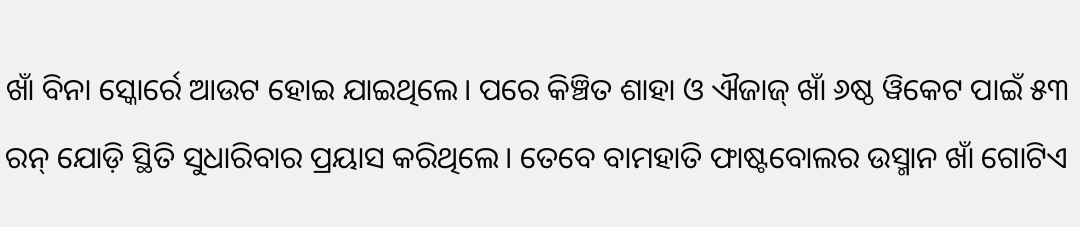ଖାଁ ବିନା ସ୍କୋର୍ରେ ଆଉଟ ହୋଇ ଯାଇଥିଲେ। ପରେ କିଞ୍ଚିତ ଶାହା ଓ ଐଜାଜ୍ ଖାଁ ୬ଷ୍ଠ ୱିକେଟ ପାଇଁ ୫୩ ରନ୍ ଯୋଡ଼ି ସ୍ଥିତି ସୁଧାରିବାର ପ୍ରୟାସ କରିଥିଲେ। ତେବେ ବାମହାତି ଫାଷ୍ଟବୋଲର ଉସ୍ମାନ ଖାଁ ଗୋଟିଏ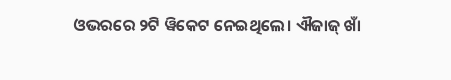ଓଭରରେ ୨ଟି ୱିକେଟ ନେଇଥିଲେ। ଐଜାଜ୍ ଖାଁ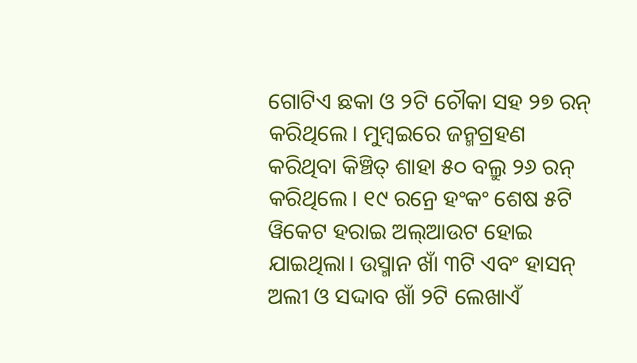ଗୋଟିଏ ଛକା ଓ ୨ଟି ଚୌକା ସହ ୨୭ ରନ୍ କରିଥିଲେ। ମୁମ୍ବଇରେ ଜନ୍ମଗ୍ରହଣ କରିଥିବା କିଞ୍ଚିତ୍ ଶାହା ୫୦ ବଲ୍ରୁ ୨୬ ରନ୍ କରିଥିଲେ। ୧୯ ରନ୍ରେ ହଂକଂ ଶେଷ ୫ଟି ୱିକେଟ ହରାଇ ଅଲ୍ଆଉଟ ହୋଇ ଯାଇଥିଲା। ଉସ୍ମାନ ଖାଁ ୩ଟି ଏବଂ ହାସନ୍ ଅଲୀ ଓ ସଦ୍ଦାବ ଖାଁ ୨ଟି ଲେଖାଏଁ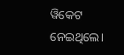ୱିକେଟ ନେଇଥିଲେ।